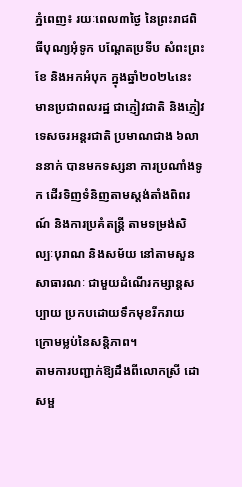ភ្នំពេញ៖ រយៈពេល៣ថ្ងៃ នៃព្រះរាជពិធីបុណ្យអុំទូក បណ្តែតប្រទីប សំពះព្រះខែ និងអកអំបុក ក្នុងឆ្នាំ២០២៤នេះ មានប្រជាពលរដ្ឋ ជាភ្ញៀវជាតិ និងភ្ញៀវទេសចរអន្តរជាតិ ប្រមាណជាង ៦លាននាក់ បានមកទស្សនា ការប្រណាំងទូក ដើរទិញទំនិញតាមស្តង់តាំងពិពរណ៍ និងការប្រគំតន្ត្រី តាមទម្រង់សិល្បៈបុរាណ និងសម័យ នៅតាមសួនសាធារណៈ ជាមួយដំណើរកម្សាន្តសប្បាយ ប្រកបដោយទឹកមុខរីករាយ ក្រោមម្លប់នៃសន្តិភាព។
តាមការបញ្ជាក់ឱ្យដឹងពីលោកស្រី ដោ សម្ផ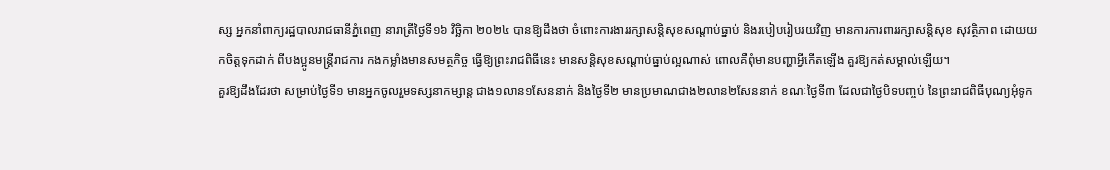ស្ស អ្នកនាំពាក្យរដ្ឋបាលរាជធានីភ្នំពេញ នារាត្រីថ្ងៃទី១៦ វិច្ឆិកា ២០២៤ បានឱ្យដឹងថា ចំពោះការងាររក្សាសន្តិសុខសណ្តាប់ធ្នាប់ និងរបៀបរៀបរយវិញ មានការការពាររក្សាសន្តិសុខ សុវត្ថិភាព ដោយយកចិត្តទុកដាក់ ពីបងប្អូនមន្ត្រីរាជការ កងកម្លាំងមានសមត្ថកិច្ច ធ្វើឱ្យព្រះរាជពិធីនេះ មានសន្តិសុខសណ្តាប់ធ្នាប់ល្អណាស់ ពោលគឺពុំមានបញ្ហាអ្វីកើតឡើង គួរឱ្យកត់សម្គាល់ឡើយ។
គួរឱ្យដឹងដែរថា សម្រាប់ថ្ងៃទី១ មានអ្នកចូលរួមទស្សនាកម្សាន្ត ជាង១លាន១សែននាក់ និងថ្ងៃទី២ មានប្រមាណជាង២លាន២សែននាក់ ខណៈថ្ងៃទី៣ ដែលជាថ្ងៃបិទបញ្ចប់ នៃព្រះរាជពិធីបុណ្យអុំទូក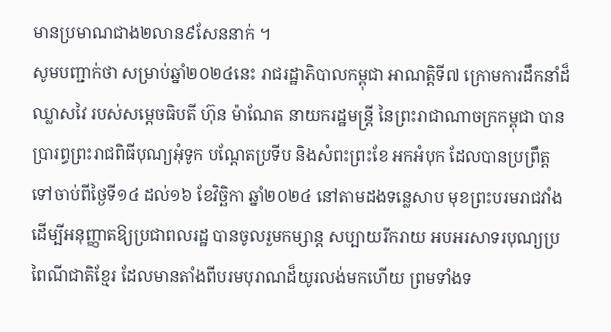មានប្រមាណជាង២លាន៩សែននាក់ ។
សូមបញ្ជាក់ថា សម្រាប់ឆ្នាំ២០២៤នេះ រាជរដ្ឋាភិបាលកម្ពុជា អាណត្តិទី៧ ក្រោមការដឹកនាំដ៏ឈ្លាសវៃ របស់សម្ដេចធិបតី ហ៊ុន ម៉ាណែត នាយករដ្ឋមន្ត្រី នៃព្រះរាជាណាចក្រកម្ពុជា បានប្រារព្ធព្រះរាជពិធីបុណ្យអុំទូក បណ្ដែតប្រទីប និងសំពះព្រះខែ អកអំបុក ដែលបានប្រព្រឹត្តទៅចាប់ពីថ្ងៃទី១៤ ដល់១៦ ខែវិច្ឆិកា ឆ្នាំ២០២៤ នៅតាមដងទន្លេសាប មុខព្រះបរមរាជវាំង ដើម្បីអនុញ្ញាតឱ្យប្រជាពលរដ្ឋ បានចូលរួមកម្សាន្ត សប្បាយរីករាយ អបអរសាទរបុណ្យប្រពៃណីជាតិខ្មែរ ដែលមានតាំងពីបរមបុរាណដ៏យូរលង់មកហើយ ព្រមទាំងទ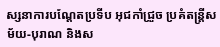ស្សនាការបណ្ដែតប្រទីប អុជកាំជ្រួច ប្រគំតន្ត្រីសម័យ-បុរាណ និងស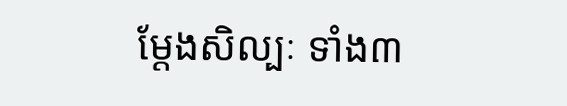ម្តែងសិល្បៈ ទាំង៣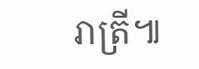រាត្រី៕